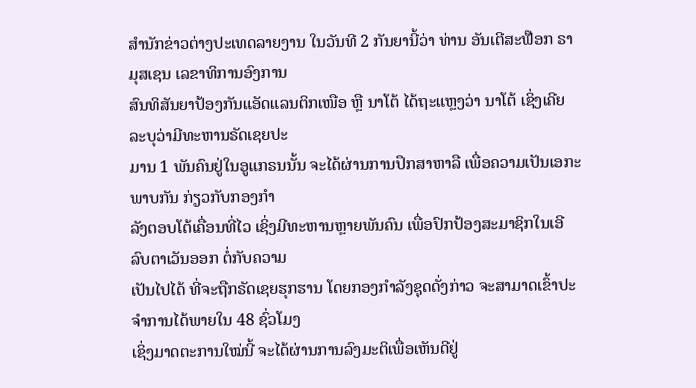ສຳນັກຂ່າວຕ່າງປະເທດລາຍງານ ໃນວັນທີ 2 ກັນຍານີ້ວ່າ ທ່ານ ອັນເຕີສະຟ໊ອກ ຣາມຸສເຊນ ເລຂາທິການອົງການ
ສົນທິສັນຍາປ້ອງກັນແອັດແລນຕິກເໜືອ ຫຼື ນາໂຕ້ ໄດ້ຖະແຫຼງວ່າ ນາໂຕ້ ເຊິ່ງເຄີຍລະບຸວ່າມີທະຫານຣັດເຊຍປະ
ມານ 1 ພັນຄົນຢູ່ໃນອູແກຣນນັ້ນ ຈະໄດ້ຜ່ານການປຶກສາຫາລື ເພື່ອຄວາມເປັນເອກະພາບກັນ ກ່ຽວກັບກອງກຳ
ລັງຕອບໂຕ້ເຄື່ອນທີ່ໄວ ເຊິ່ງມີທະຫານຫຼາຍພັນຄົນ ເພື່ອປົກປ້ອງສະມາຊິກໃນເອີລົບຕາເວັນອອກ ຕໍ່ກັບຄວາມ
ເປັນໄປໄດ້ ທີ່ຈະຖືກຣັດເຊຍຮຸກຮານ ໂດຍກອງກຳລັງຊຸດດັ່ງກ່າວ ຈະສາມາດເຂົ້າປະຈຳການໄດ້ພາຍໃນ 48 ຊົ່ວໂມງ
ເຊິ່ງມາດຕະການໃໝ່ນີ້ ຈະໄດ້ຜ່ານການລົງມະຕິເພື່ອເຫັນດີຢູ່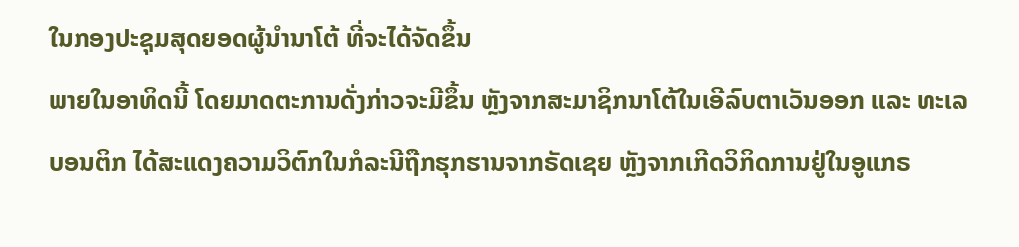ໃນກອງປະຊຸມສຸດຍອດຜູ້ນຳນາໂຕ້ ທີ່ຈະໄດ້ຈັດຂຶ້ນ
ພາຍໃນອາທິດນີ້ ໂດຍມາດຕະການດັ່ງກ່າວຈະມີຂຶ້ນ ຫຼັງຈາກສະມາຊິກນາໂຕ້ໃນເອີລົບຕາເວັນອອກ ແລະ ທະເລ
ບອນຕິກ ໄດ້ສະແດງຄວາມວິຕົກໃນກໍລະນີຖືກຮຸກຮານຈາກຣັດເຊຍ ຫຼັງຈາກເກີດວິກິດການຢູ່ໃນອູແກຣ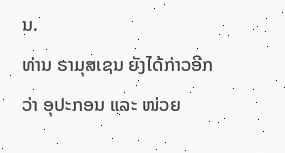ນ.
ທ່ານ ຣາມຸສເຊນ ຍັງໄດ້ກ່າວອີກວ່າ ອຸປະກອນ ແລະ ໜ່ວຍ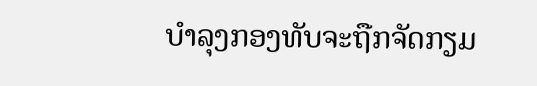ບຳລຸງກອງທັບຈະຖືກຈັດກຽມ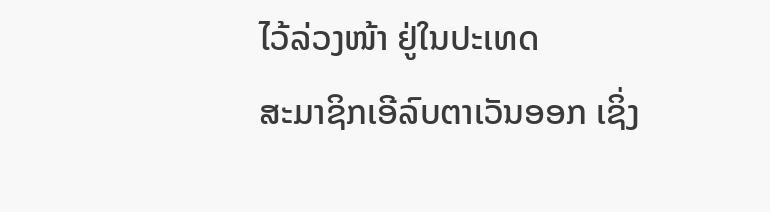ໄວ້ລ່ວງໜ້າ ຢູ່ໃນປະເທດ
ສະມາຊິກເອີລົບຕາເວັນອອກ ເຊິ່ງ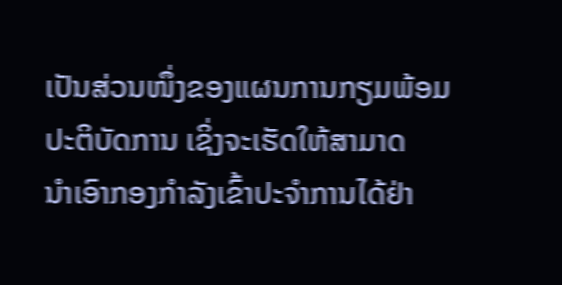ເປັນສ່ວນໜຶ່ງຂອງແຜນການກຽມພ້ອມປະຕິບັດການ ເຊິ່ງຈະເຮັດໃຫ້ສາມາດ
ນຳເອົາກອງກຳລັງເຂົ້າປະຈຳການໄດ້ຢ່າ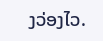ງວ່ອງໄວ.